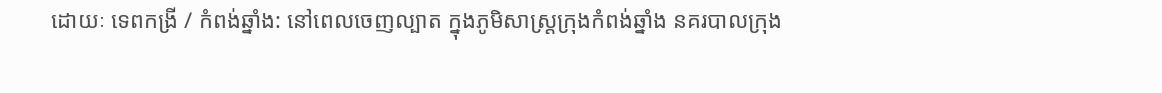ដោយៈ ទេពកង្រី / កំពង់ឆ្នាំង: នៅពេលចេញល្បាត ក្នុងភូមិសាស្ត្រក្រុងកំពង់ឆ្នាំង នគរបាលក្រុង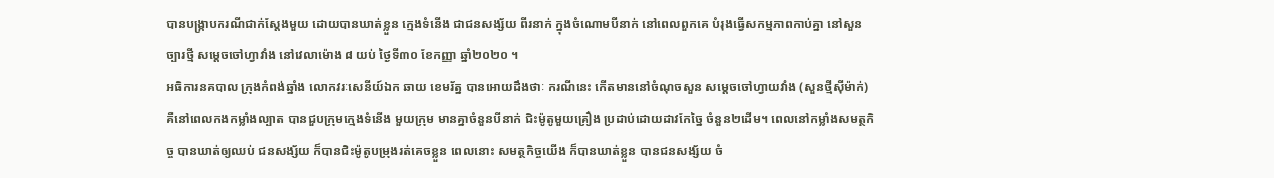បានបង្ក្រាបករណីជាក់ស្ដែងមួយ ដោយបានឃាត់ខ្លួន ក្មេងទំនើង ជាជនសង្ស័យ ពីរនាក់ ក្នុងចំណោមបីនាក់ នៅពេលពួកគេ បំរុងធ្វើសកម្មភាពកាប់គ្នា នៅសួនច្បារថ្មី សម្ដេចចៅហ្វាវាំង នៅវេលាម៉ោង ៨ យប់ ថ្ងៃទី៣០ ខែកញ្ញា ឆ្នាំ២០២០ ។
អធិការនគបាល ក្រុងកំពង់ឆ្នាំង លោកវរៈសេនីយ៍ឯក ឆាយ ខេមរ័ត្ន បានអោយដឹងថាៈ ករណីនេះ កើតមាននៅចំណុចសួន សម្ដេចចៅហ្វាយវាំង (សួនថ្មីស៊ីម៉ាក់) គឺនៅពេលកងកម្លាំងល្បាត បានជួបក្រុមក្មេងទំនើង មួយក្រុម មានគ្នាចំនួនបីនាក់ ជិះម៉ូតូមួយគ្រឿង ប្រដាប់ដោយដាវកែច្នៃ ចំនួន២ដើម។ ពេលនៅកម្លាំងសមត្ថកិច្ច បានឃាត់ឲ្យឈប់ ជនសង្ស័យ ក៏បានជិះម៉ូតូបម្រុងរត់គេចខ្លួន ពេលនោះ សមត្ថកិច្ចយើង ក៏បានឃាត់ខ្លួន បានជនសង្ស័យ ចំ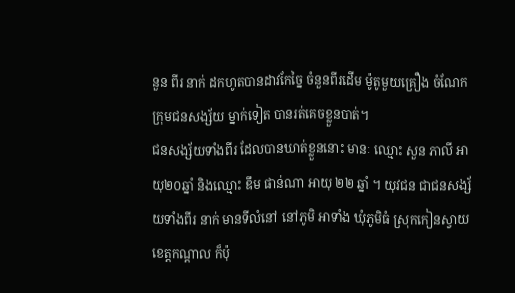នួន ពីរ នាក់ ដកហូតបានដាវកែច្នៃ ចំនួនពីរដើម ម៉ូតូមួយគ្រឿង ចំណែកក្រុមជនសង្ស័យ ម្នាក់ទៀត បានរត់គេចខ្លួនបាត់។
ជនសង្ស័យទាំងពីរ ដែលបានឃាត់ខ្លួននោះ មានៈ ឈ្មោះ សួន ភាលី អាយុ២០ឆ្នាំ និងឈ្មោះ ឌឹម ផាន់ណា អាយុ ២២ ឆ្នាំ ។ យុវជន ជាជនសង្ស័យទាំងពីរ នាក់ មានទីលំនៅ នៅភូមិ អាទាំង ឃុំភូមិធំ ស្រុកកៀនស្វាយ ខេត្តកណ្តាល ក៏ប៉ុ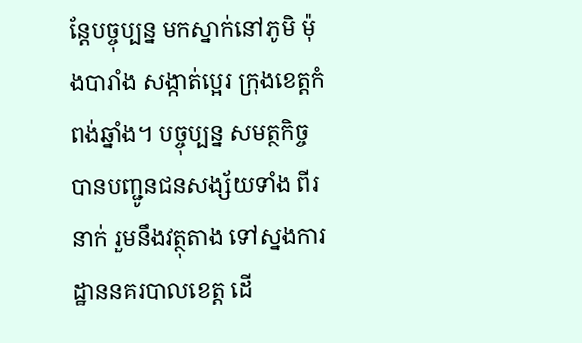ន្តែបច្ចុប្បន្ន មកស្នាក់នៅភូមិ ម៉ុងបារាំង សង្កាត់ប្អេរ ក្រុងខេត្តកំពង់ឆ្នាំង។ បច្ចុប្បន្ន សមត្ថកិច្ច បានបញ្ជូនជនសង្ស័យទាំង ពីរនាក់ រួមនឹងវត្ថុតាង ទៅស្នងការដ្ឋាននគរបាលខេត្ត ដើ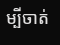ម្បីចាត់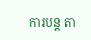ការបន្ត តា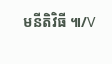មនីតិវិធី ៕/V